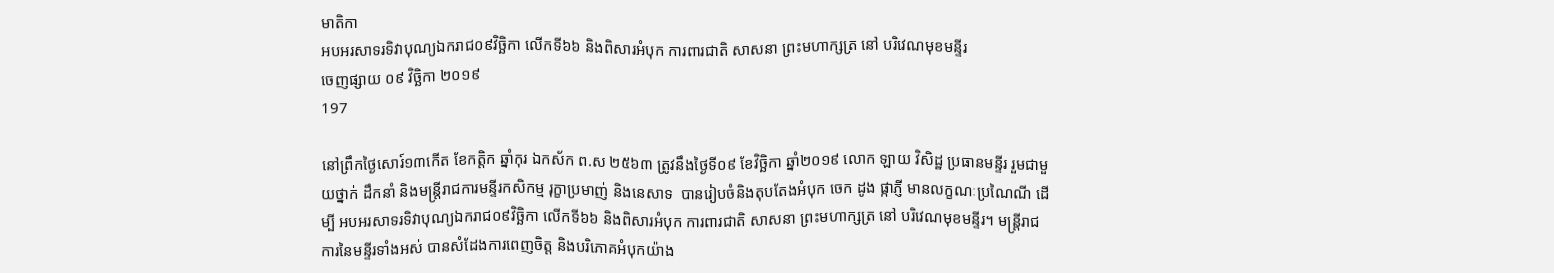មាតិកា
អបអរសាទរទិវាបុណ្យឯករាជ០៩វិច្ឆិកា លើកទី៦៦ និងពិសារអំបុក ការពារជាតិ សាសនា ព្រះមហាក្សត្រ នៅ បរិវេណមុខមន្ទីរ
ចេញផ្សាយ ០៩ វិច្ឆិកា ២០១៩
197

នៅព្រឹកថ្ងៃសោរ៍១៣កើត ខែកត្តិក ឆ្នាំកុរ ឯកស័ក ព.ស ២៥៦៣ ត្រូវនឹងថ្ងៃទី០៩ ខែវិច្ឆិកា ឆ្នាំ២០១៩ លោក ឡាយ វិសិដ្ឋ ប្រធានមន្ទីរ រួមជាមួយថ្នាក់ ដឹកនាំ និងមន្រ្តីរាជការមន្ទីរកសិកម្ម រុក្ខាប្រមាញ់ និងនេសាទ  បានរៀបចំនិងតុបតែងអំបុក ចេក ដូង ផ្កាភ្ញី មានលក្ខណៈប្រណៃណី ដើម្បី អបអរសាទរទិវាបុណ្យឯករាជ០៩វិច្ឆិកា លើកទី៦៦ និងពិសារអំបុក ការពារជាតិ សាសនា ព្រះមហាក្សត្រ នៅ បរិវេណមុខមន្ទីរ។ មន្រ្តីរាជការនៃមន្ទីរទាំងអស់ បានសំដែងការពេញចិត្ត និងបរិភោគអំបុកយ៉ាង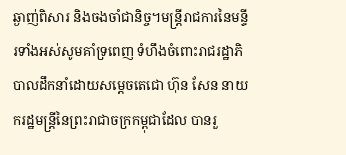ឆ្ងាញ់ពិសារ និងចងចាំជានិច្ច។មន្រ្តីរាជការនៃមន្ទីរទាំងអស់សូមគាំទ្រពេញ ទំហឹងចំពោះរាជរដ្ឋាភិបាលដឹកនាំដោយសម្តេចតេជោ ហ៊ុន សែន នាយករដ្ឋមន្រ្តីនៃព្រះរាជាចក្រកម្ពុជាដែល បានរួ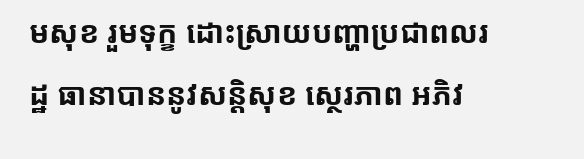មសុខ រួមទុក្ខ ដោះស្រាយបញ្ហាប្រជាពលរដ្ឋ ធានាបាននូវសន្តិសុខ ស្ថេរភាព អភិវ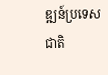ឌ្ឍន៍ប្រទេសជាតិ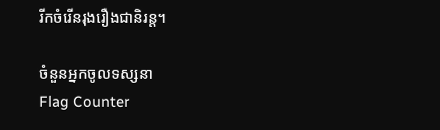រីកចំរើនរុងរឿងជានិរន្ត។

ចំនួនអ្នកចូលទស្សនា
Flag Counter